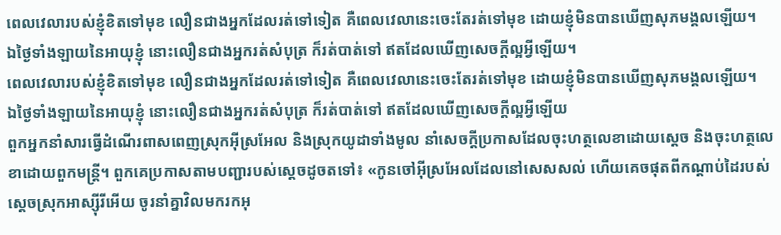ពេលវេលារបស់ខ្ញុំខិតទៅមុខ លឿនជាងអ្នកដែលរត់ទៅទៀត គឺពេលវេលានេះចេះតែរត់ទៅមុខ ដោយខ្ញុំមិនបានឃើញសុភមង្គលឡើយ។
ឯថ្ងៃទាំងឡាយនៃអាយុខ្ញុំ នោះលឿនជាងអ្នករត់សំបុត្រ ក៏រត់បាត់ទៅ ឥតដែលឃើញសេចក្ដីល្អអ្វីឡើយ។
ពេលវេលារបស់ខ្ញុំខិតទៅមុខ លឿនជាងអ្នកដែលរត់ទៅទៀត គឺពេលវេលានេះចេះតែរត់ទៅមុខ ដោយខ្ញុំមិនបានឃើញសុភមង្គលឡើយ។
ឯថ្ងៃទាំងឡាយនៃអាយុខ្ញុំ នោះលឿនជាងអ្នករត់សំបុត្រ ក៏រត់បាត់ទៅ ឥតដែលឃើញសេចក្ដីល្អអ្វីឡើយ
ពួកអ្នកនាំសារធ្វើដំណើរពាសពេញស្រុកអ៊ីស្រអែល និងស្រុកយូដាទាំងមូល នាំសេចក្តីប្រកាសដែលចុះហត្ថលេខាដោយស្តេច និងចុះហត្ថលេខាដោយពួកមន្ត្រី។ ពួកគេប្រកាសតាមបញ្ជារបស់ស្តេចដូចតទៅ៖ «កូនចៅអ៊ីស្រអែលដែលនៅសេសសល់ ហើយគេចផុតពីកណ្តាប់ដៃរបស់ស្តេចស្រុកអាស្ស៊ីរីអើយ ចូរនាំគ្នាវិលមករកអុ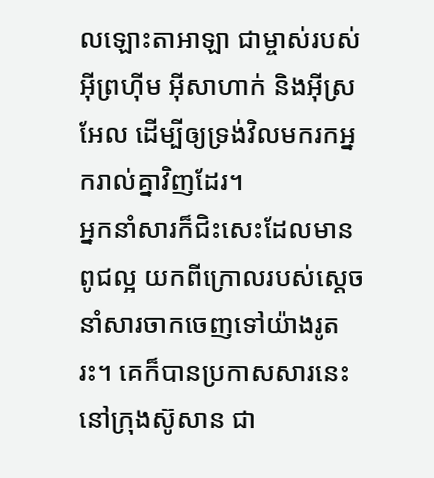លឡោះតាអាឡា ជាម្ចាស់របស់អ៊ីព្រហ៊ីម អ៊ីសាហាក់ និងអ៊ីស្រអែល ដើម្បីឲ្យទ្រង់វិលមករកអ្នករាល់គ្នាវិញដែរ។
អ្នកនាំសារក៏ជិះសេះដែលមានពូជល្អ យកពីក្រោលរបស់ស្ដេច នាំសារចាកចេញទៅយ៉ាងរូតរះ។ គេក៏បានប្រកាសសារនេះនៅក្រុងស៊ូសាន ជា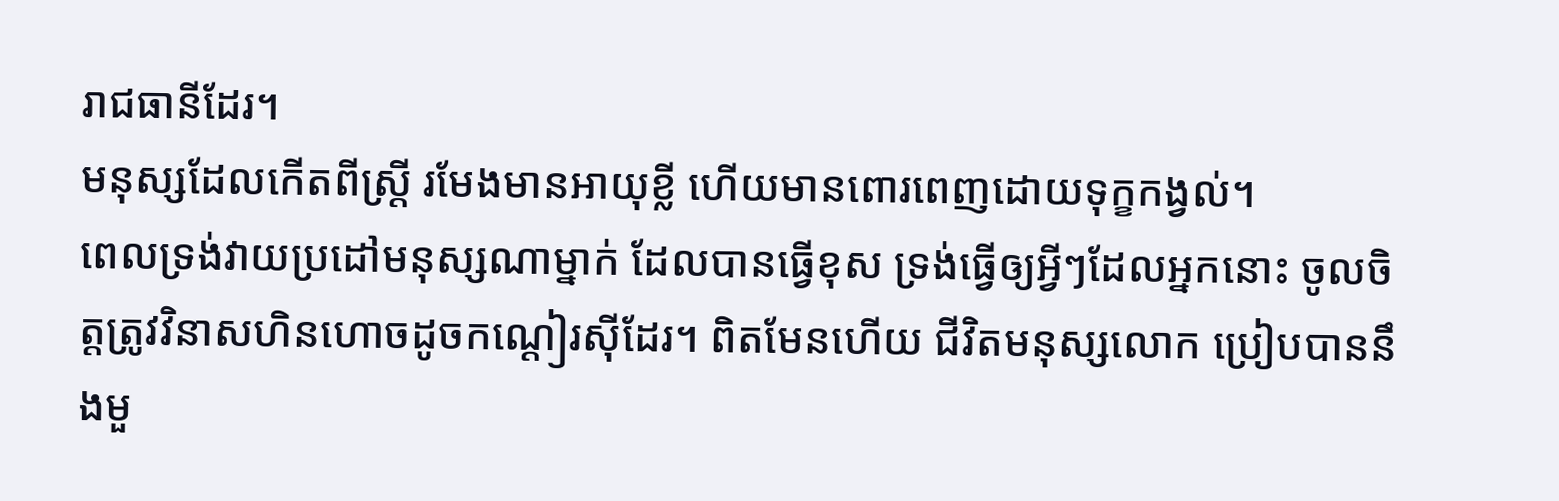រាជធានីដែរ។
មនុស្សដែលកើតពីស្ត្រី រមែងមានអាយុខ្លី ហើយមានពោរពេញដោយទុក្ខកង្វល់។
ពេលទ្រង់វាយប្រដៅមនុស្សណាម្នាក់ ដែលបានធ្វើខុស ទ្រង់ធ្វើឲ្យអ្វីៗដែលអ្នកនោះ ចូលចិត្តត្រូវវិនាសហិនហោចដូចកណ្ដៀរស៊ីដែរ។ ពិតមែនហើយ ជីវិតមនុស្សលោក ប្រៀបបាននឹងមួ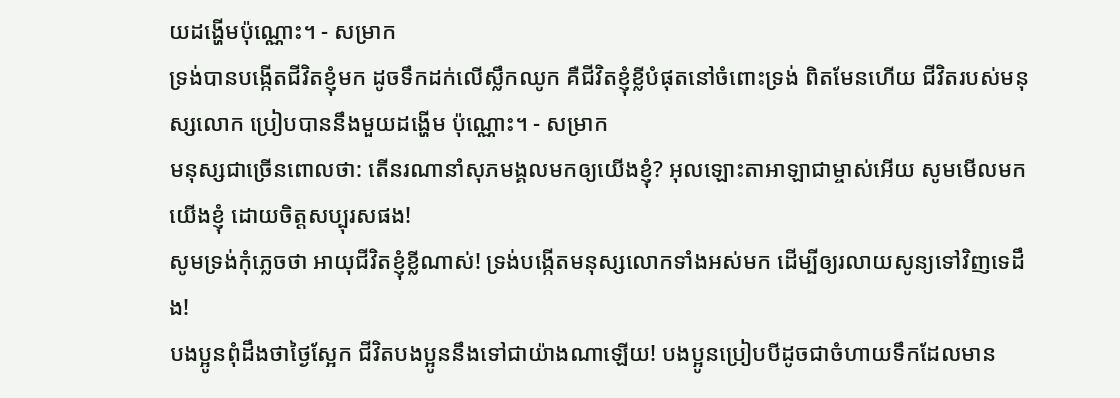យដង្ហើមប៉ុណ្ណោះ។ - សម្រាក
ទ្រង់បានបង្កើតជីវិតខ្ញុំមក ដូចទឹកដក់លើស្លឹកឈូក គឺជីវិតខ្ញុំខ្លីបំផុតនៅចំពោះទ្រង់ ពិតមែនហើយ ជីវិតរបស់មនុស្សលោក ប្រៀបបាននឹងមួយដង្ហើម ប៉ុណ្ណោះ។ - សម្រាក
មនុស្សជាច្រើនពោលថា: តើនរណានាំសុភមង្គលមកឲ្យយើងខ្ញុំ? អុលឡោះតាអាឡាជាម្ចាស់អើយ សូមមើលមកយើងខ្ញុំ ដោយចិត្តសប្បុរសផង!
សូមទ្រង់កុំភ្លេចថា អាយុជីវិតខ្ញុំខ្លីណាស់! ទ្រង់បង្កើតមនុស្សលោកទាំងអស់មក ដើម្បីឲ្យរលាយសូន្យទៅវិញទេដឹង!
បងប្អូនពុំដឹងថាថ្ងៃស្អែក ជីវិតបងប្អូននឹងទៅជាយ៉ាងណាឡើយ! បងប្អូនប្រៀបបីដូចជាចំហាយទឹកដែលមាន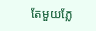តែមួយភ្លែ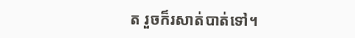ត រួចក៏រសាត់បាត់ទៅ។